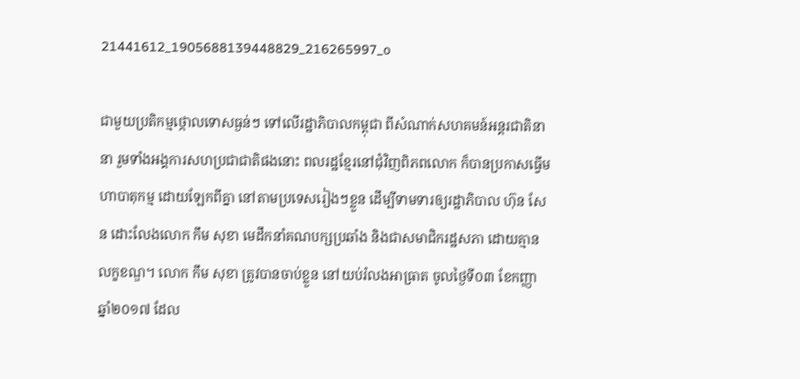21441612_1905688139448829_216265997_o

ជាមួយប្រតិកម្មថ្កោលទោសធ្ងន់ៗ ទៅលើរដ្ឋាភិបាលកម្ពុជា ពីសំណាក់សហគមន៍អន្តរជាតិនានា រួមទាំងអង្គការសហប្រជាជាតិផងនោះ ពលរដ្ឋខ្មែរនៅជុំវិញពិភពលោក ក៏បានប្រកាសធ្វើមហាបាតុកម្ម ដោយឡែកពីគ្នា នៅតាមប្រទេសរៀងៗខ្លួន ដើម្បីទាមទារឲ្យរដ្ឋាភិបាល ហ៊ុន សែន ដោះលែងលោក កឹម សុខា មេដឹកនាំគណបក្សប្រឆាំង និងជាសមាជិករដ្ឋសភា ដោយគ្មានលក្ខខណ្ឌ។ លោក កឹម សុខា ត្រូវបានចាប់ខ្លួន នៅយប់រំលងអាធ្រាត ចូលថ្ងៃទី០៣ ខែកញ្ញា ឆ្នាំ២០១៧ ដែល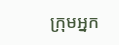ក្រុមអ្នក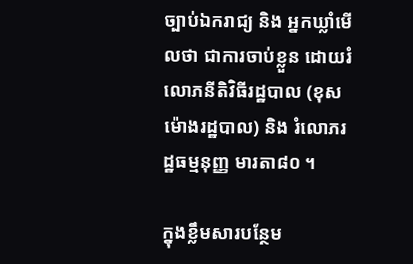ច្បាប់ឯករាជ្យ និង អ្នកឃ្លាំមើលថា ជាការចាប់ខ្លួន ដោយរំលោភនីតិវិធីរដ្ឋបាល (ខុសម៉ោងរដ្ឋបាល) និង រំលោភរដ្ឋធម្មនុញ្ញ មារតា៨០ ។

ក្នុងខ្លឹមសារបន្ថែម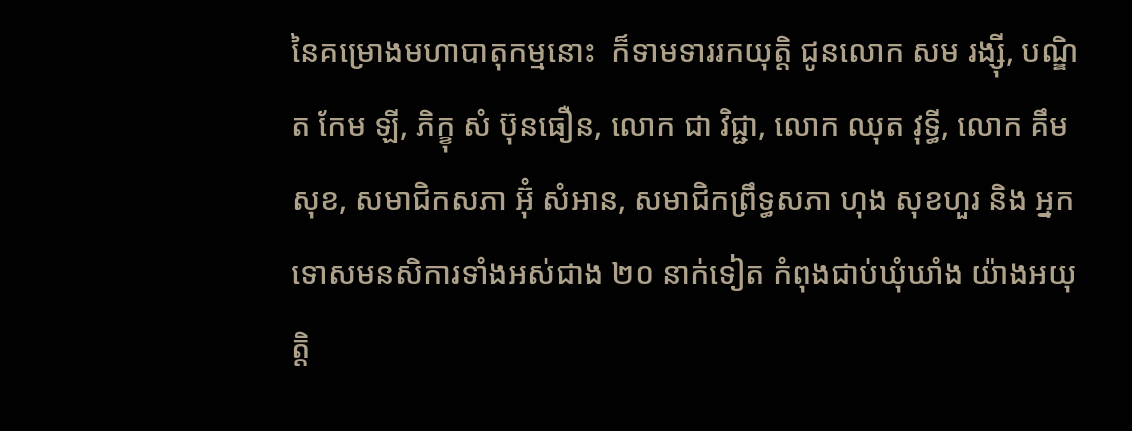នៃគម្រោងមហាបាតុកម្មនោះ  ក៏ទាមទាររកយុត្តិ ជូនលោក សម រង្ស៊ី, បណ្ឌិត កែម ឡី, ភិក្ខុ សំ ប៊ុនធឿន, លោក ជា វិជ្ជា, លោក ឈុត វុទ្ធី, លោក គឹម សុខ, សមាជិកសភា អ៊ុំ សំអាន, សមាជិកព្រឹទ្ធសភា ហុង សុខហួរ និង អ្នកទោសមនសិការទាំងអស់ជាង ២០ នាក់ទៀត កំពុងជាប់ឃុំឃាំង យ៉ាងអយុត្តិ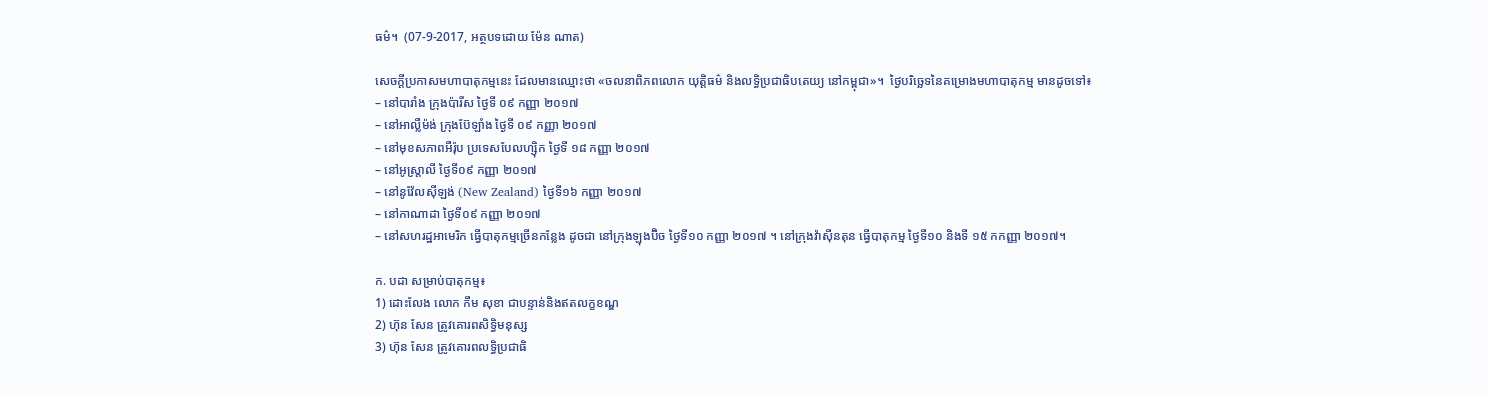ធម៌។  (07-9-2017, អត្ថបទដោយ ម៉ែន ណាត)

សេចក្តីប្រកាសមហាបាតុកម្មនេះ ដែលមានឈ្មោះថា «ចលនាពិភពលោក យុត្តិធម៌ និងលទ្ធិប្រជាធិបតេយ្យ នៅកម្ពុជា»។  ថ្ងៃបរិច្ឆេទនៃគម្រោងមហាបាតុកម្ម មានដូចទៅ៖
– នៅបារាំង ក្រុងប៉ារីស ថ្ងៃទី ០៩ កញ្ញា ២០១៧
– នៅអាល្លឺម៉ង់ ក្រុងប៊ែឡាំង ថ្ងៃទី ០៩ កញ្ញា ២០១៧
– នៅមុខសភាពអឺរ៉ុប ប្រទេសបែលហ្ស៊ិក ថ្ងៃទី ១៨ កញ្ញា ២០១៧
– នៅអូស្ត្រាលី ថ្ងៃទី០៩ កញ្ញា ២០១៧
– នៅនូវ៉ែលស៊ីឡង់ (New Zealand) ថ្ងៃទី១៦ កញ្ញា ២០១៧
– នៅកាណាដា ថ្ងៃទី០៩ កញ្ញា ២០១៧
– នៅសហរដ្ឋអាមេរិក ធ្វើបាតុកម្មច្រើនកន្លែង ដូចជា នៅក្រុងឡុងប៊ិច ថ្ងៃទី១០ កញ្ញា ២០១៧ ។ នៅក្រុងវ៉ាស៊ីនតុន ធ្វើបាតុកម្ម ថ្ងៃទី១០ និងទី ១៥ កកញ្ញា ២០១៧។

ក. បដា សម្រាប់បាតុកម្ម៖
1) ដោះលែង លោក កឹម សុខា ជាបន្ទាន់និងឥតលក្ខខណ្ឌ
2) ហ៊ុន សែន ត្រូវគោរពសិទ្ធិមនុស្ស
3) ហ៊ុន សែន ត្រូវគោរពលទ្ធិប្រជាធិ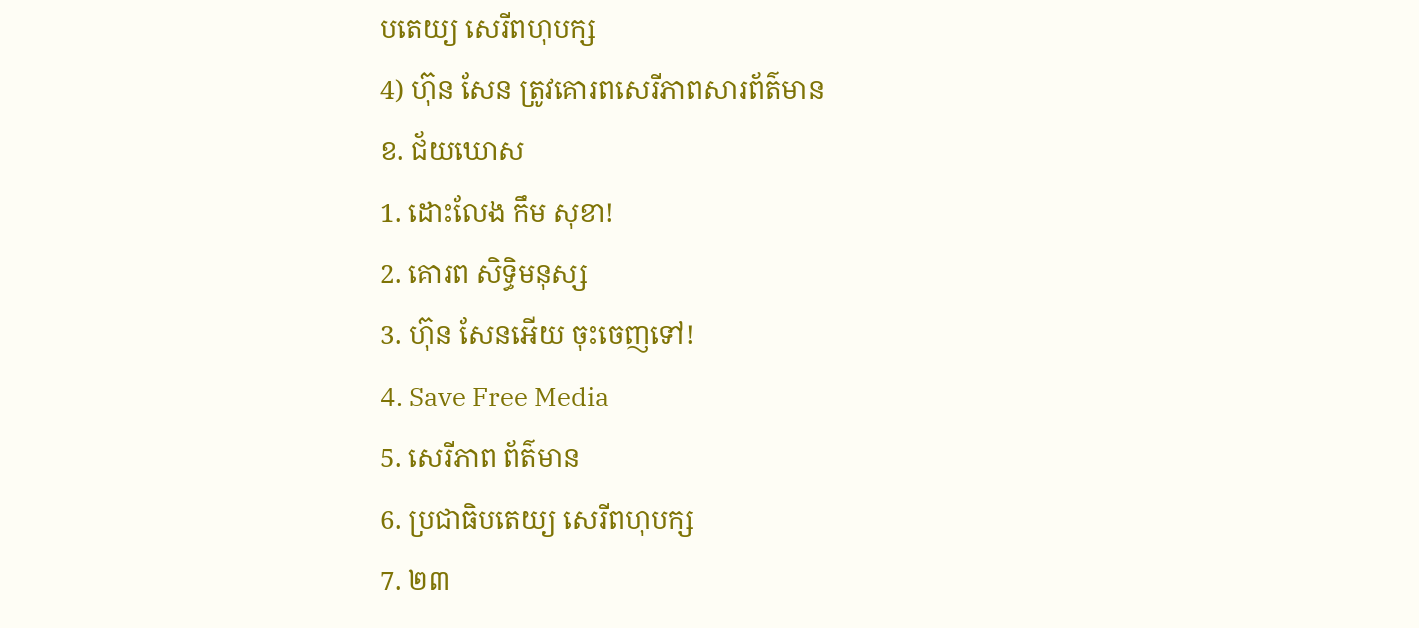បតេយ្យ សេរីពហុបក្ស
4) ហ៊ុន សែន ត្រូវគោរពសេរីភាពសារព័ត៌មាន
ខ. ជ័យឃោស
1. ដោះលែង កឹម សុខា!
2. គោរព សិទ្ធិមនុស្ស
3. ហ៊ុន សែនអើយ ចុះចេញទៅ!
4. Save Free Media
5. សេរីភាព ព័ត៌មាន
6. ប្រជាធិបតេយ្យ សេរីពហុបក្ស
7. ២៣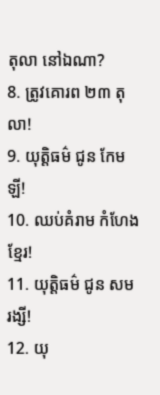តុលា នៅឯណា?
8. ត្រូវគោរព ២៣ តុលា!
9. យុត្តិធម៌ ជូន កែម ឡី!
10. ឈប់គំរាម កំហែងខ្មែរ!
11. យុត្តិធម៌ ជូន សម រង្សី!
12. យុ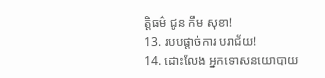ត្តិធម៌ ជូន កឹម សុខា!
13. របបផ្តាច់ការ បរាជ័យ!
14. ដោះលែង អ្នកទោសនយោបាយ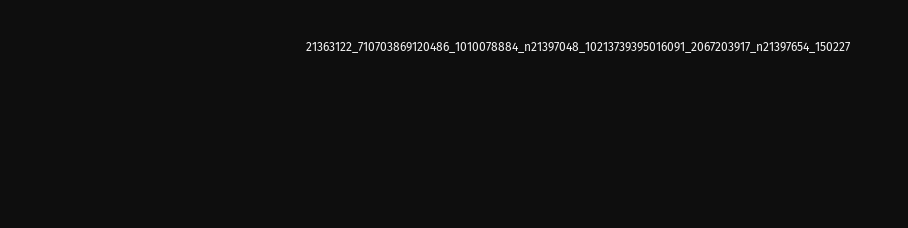21363122_710703869120486_1010078884_n21397048_10213739395016091_2067203917_n21397654_150227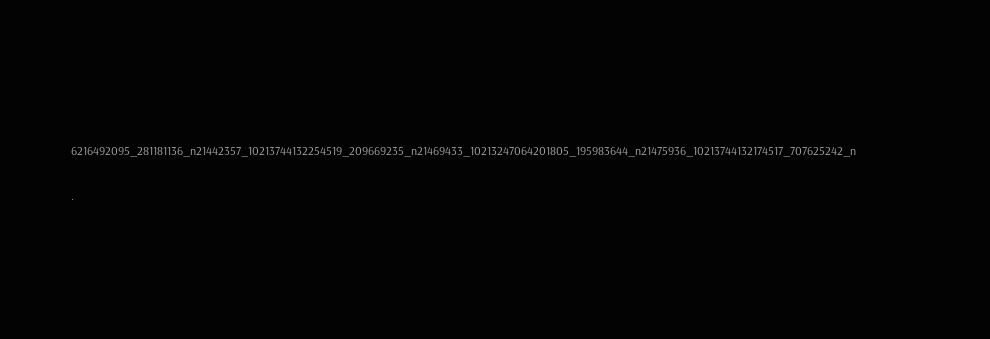6216492095_281181136_n21442357_10213744132254519_209669235_n21469433_10213247064201805_195983644_n21475936_10213744132174517_707625242_n

.